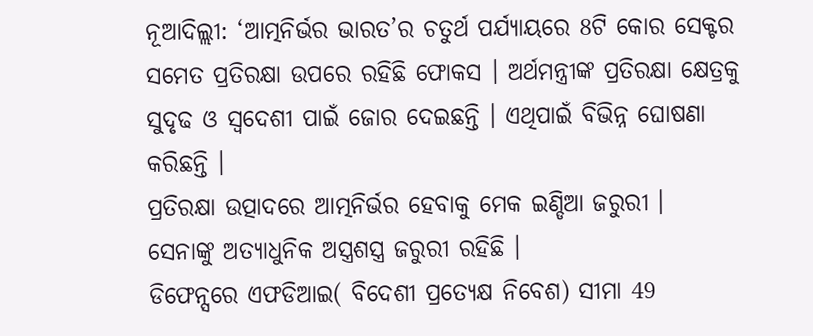ନୂଆଦିଲ୍ଲୀ: ‘ଆତ୍ମନିର୍ଭର ଭାରତ’ର ଚତୁର୍ଥ ପର୍ଯ୍ୟାୟରେ 8ଟି କୋର ସେକ୍ଟର ସମେତ ପ୍ରତିରକ୍ଷା ଉପରେ ରହିଛି ଫୋକସ । ଅର୍ଥମନ୍ତ୍ରୀଙ୍କ ପ୍ରତିରକ୍ଷା କ୍ଷେତ୍ରକୁ ସୁଦୃଢ ଓ ସ୍ବଦେଶୀ ପାଇଁ ଜୋର ଦେଇଛନ୍ତି । ଏଥିପାଇଁ ବିଭିନ୍ନ ଘୋଷଣା କରିଛନ୍ତି ।
ପ୍ରତିରକ୍ଷା ଉତ୍ପାଦରେ ଆତ୍ମନିର୍ଭର ହେବାକୁ ମେକ ଇଣ୍ଡିଆ ଜରୁରୀ ।
ସେନାଙ୍କୁ ଅତ୍ୟାଧୁନିକ ଅସ୍ତ୍ରଶସ୍ତ୍ର ଜରୁରୀ ରହିଛି ।
ଡିଫେନ୍ସରେ ଏଫଡିଆଇ( ବିଦେଶୀ ପ୍ରତ୍ୟେକ୍ଷ ନିବେଶ) ସୀମା 49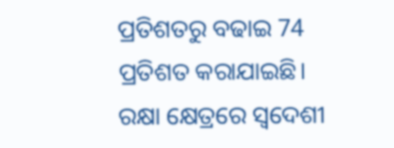ପ୍ରତିଶତରୁ ବଢାଇ 74 ପ୍ରତିଶତ କରାଯାଇଛି।
ରକ୍ଷା କ୍ଷେତ୍ରରେ ସ୍ବଦେଶୀ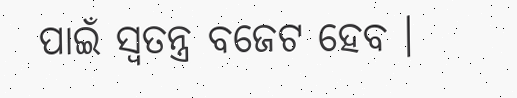ପାଇଁ ସ୍ବତନ୍ତ୍ର ବଜେଟ ହେବ ।